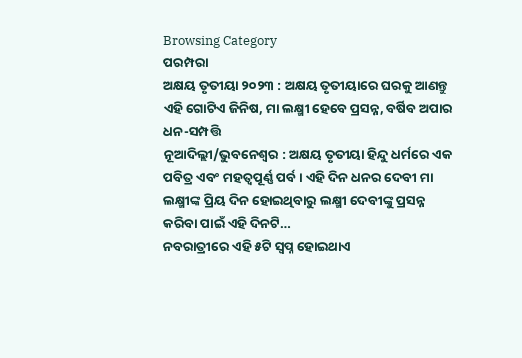Browsing Category
ପରମ୍ପରା
ଅକ୍ଷୟ ତୃତୀୟା ୨୦୨୩ : ଅକ୍ଷୟ ତୃତୀୟାରେ ଘରକୁ ଆଣନ୍ତୁ ଏହି ଗୋଟିଏ ଜିନିଷ, ମା ଲକ୍ଷ୍ମୀ ହେବେ ପ୍ରସନ୍ନ, ବର୍ଷିବ ଅପାର ଧନ-ସମ୍ପତ୍ତି
ନୂଆଦିଲ୍ଲୀ/ଭୁବନେଶ୍ୱର : ଅକ୍ଷୟ ତୃତୀୟା ହିନ୍ଦୁ ଧର୍ମରେ ଏକ ପବିତ୍ର ଏବଂ ମହତ୍ୱପୂର୍ଣ୍ଣ ପର୍ବ । ଏହି ଦିନ ଧନର ଦେବୀ ମା ଲକ୍ଷ୍ମୀଙ୍କ ପ୍ରିୟ ଦିନ ହୋଇଥିବାରୁ ଲକ୍ଷ୍ମୀ ଦେବୀଙ୍କୁ ପ୍ରସନ୍ନ କରିବା ପାଇଁ ଏହି ଦିନଟି…
ନବରାତ୍ରୀରେ ଏହି ୫ଟି ସ୍ୱପ୍ନ ହୋଇଥାଏ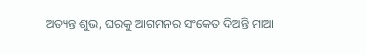ଅତ୍ୟନ୍ତ ଶୁଭ, ଘରକୁ ଆଗମନର ସଂକେତ ଦିଅନ୍ତି ମାଆ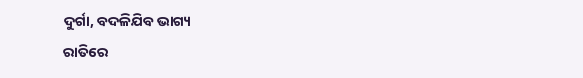ଦୁର୍ଗା, ବଦଳିଯିବ ଭାଗ୍ୟ
ରାତିରେ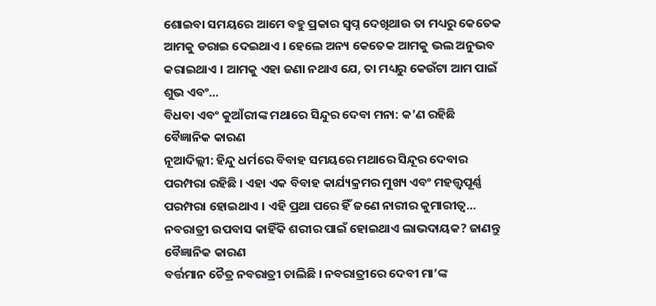ଶୋଇବା ସମୟରେ ଆମେ ବହୁ ପ୍ରକାର ସ୍ୱପ୍ନ ଦେଖିଥାଉ ତା ମଧ୍ୟରୁ କେତେକ ଆମକୁ ଡରାଇ ଦେଇଥାଏ । ହେଲେ ଅନ୍ୟ କେତେକ ଆମକୁ ଭଲ ଅନୁଭବ କରାଇଥାଏ । ଆମକୁ ଏହା ଜଣା ନଥାଏ ଯେ, ତା ମଧ୍ୟରୁ କେଉଁଟା ଆମ ପାଇଁ ଶୁଭ ଏବଂ…
ବିଧବା ଏବଂ କୁଆଁରୀଙ୍କ ମଥାରେ ସିନ୍ଦୁର ଦେବା ମନା: କ’ଣ ରହିଛି ବୈଜ୍ଞାନିକ କାରଣ
ନୂଆଦିଲ୍ଲୀ: ହିନ୍ଦୁ ଧର୍ମରେ ବିବାହ ସମୟରେ ମଥାରେ ସିନ୍ଦୂର ଦେବାର ପରମ୍ପରା ରହିଛି । ଏହା ଏକ ବିବାହ କାର୍ଯ୍ୟକ୍ରମର ମୁଖ୍ୟ ଏବଂ ମହତ୍ତ୍ୱପୂର୍ଣ୍ଣ ପରମ୍ପରା ହୋଇଥାଏ । ଏହି ପ୍ରଥା ପରେ ହିଁ ଜଣେ ନାରୀର କୁମାରୀତ୍ୱ…
ନବରାତ୍ରୀ ଉପବାସ କାହିଁକି ଶରୀର ପାଇଁ ହୋଇଥାଏ ଲାଭଦାୟକ? ଜାଣନ୍ତୁ ବୈଜ୍ଞାନିକ କାରଣ
ବର୍ତ୍ତମାନ ଚୈତ୍ର ନବରାତ୍ରୀ ଚାଲିଛି । ନବରାତ୍ରୀରେ ଦେବୀ ମା’ଙ୍କ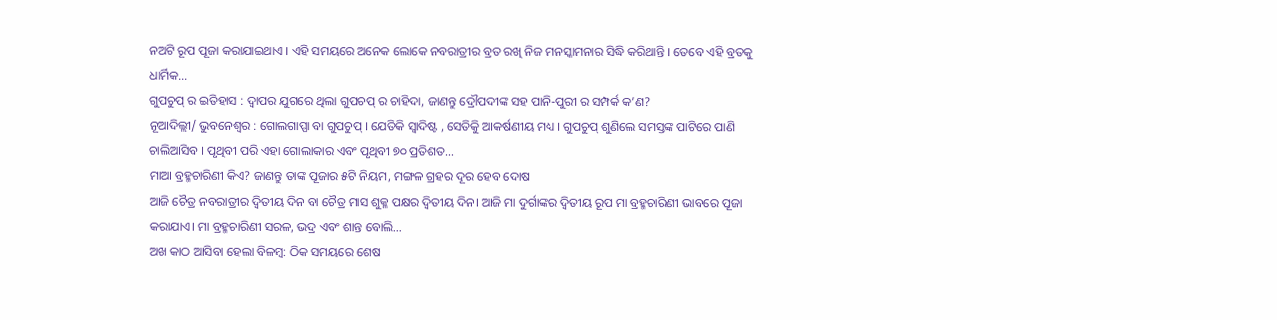ନଅଟି ରୂପ ପୂଜା କରାଯାଇଥାଏ । ଏହି ସମୟରେ ଅନେକ ଲୋକେ ନବରାତ୍ରୀର ବ୍ରତ ରଖି ନିଜ ମନସ୍କାମନାର ସିଦ୍ଧି କରିଥାନ୍ତି । ତେବେ ଏହି ବ୍ରତକୁ ଧାର୍ମିକ…
ଗୁପଚୁପ୍ ର ଇତିହାସ : ଦ୍ୱାପର ଯୁଗରେ ଥିଲା ଗୁପଚପ୍ ର ଚାହିଦା, ଜାଣନ୍ତୁ ଦ୍ରୌପଦୀଙ୍କ ସହ ପାନି-ପୁରୀ ର ସମ୍ପର୍କ କ’ଣ?
ନୂଆଦିଲ୍ଲୀ/ ଭୁବନେଶ୍ୱର : ଗୋଲଗାପ୍ପା ବା ଗୁପଚୁପ୍ । ଯେତିକି ସ୍ୱାଦିଷ୍ଟ , ସେତିକିୁ ଆକର୍ଷଣୀୟ ମଧ୍ୟ । ଗୁପଚୁପ୍ ଶୁଣିଲେ ସମସ୍ତଙ୍କ ପାଟିରେ ପାଣି ଚାଲିଆସିବ । ପୃଥିବୀ ପରି ଏହା ଗୋଲାକାର ଏବଂ ପୃଥିବୀ ୭୦ ପ୍ରତିଶତ…
ମାଆ ବ୍ରହ୍ମଚାରିଣୀ କିଏ? ଜାଣନ୍ତୁ ତାଙ୍କ ପୂଜାର ୫ଟି ନିୟମ, ମଙ୍ଗଳ ଗ୍ରହର ଦୂର ହେବ ଦୋଷ
ଆଜି ଚୈତ୍ର ନବରାତ୍ରୀର ଦ୍ୱିତୀୟ ଦିନ ବା ଚୈତ୍ର ମାସ ଶୁକ୍ଳ ପକ୍ଷର ଦ୍ୱିତୀୟ ଦିନ। ଆଜି ମା ଦୁର୍ଗାଙ୍କର ଦ୍ୱିତୀୟ ରୂପ ମା ବ୍ରହ୍ମଚାରିଣୀ ଭାବରେ ପୂଜା କରାଯାଏ। ମା ବ୍ରହ୍ମଚାରିଣୀ ସରଳ, ଭଦ୍ର ଏବଂ ଶାନ୍ତ ବୋଲି…
ଅଖ କାଠ ଆସିବା ହେଲା ବିଳମ୍ବ: ଠିକ ସମୟରେ ଶେଷ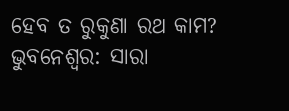ହେବ ତ ରୁକୁଣା ରଥ କାମ?
ଭୁବନେଶ୍ୱର: ସାରା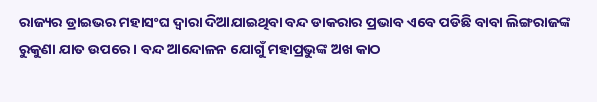ରାଜ୍ୟର ଡ୍ରାଇଭର ମହାସଂଘ ଦ୍ୱାରା ଦିଆଯାଇଥିବା ବନ୍ଦ ଡାକରାର ପ୍ରଭାବ ଏବେ ପଡିଛି ବାବା ଲିଙ୍ଗରାଜଙ୍କ ରୁକୁଣା ଯାତ ଉପରେ । ବନ୍ଦ ଆନ୍ଦୋଳନ ଯୋଗୁଁ ମହାପ୍ରଭୁଙ୍କ ଅଖ କାଠ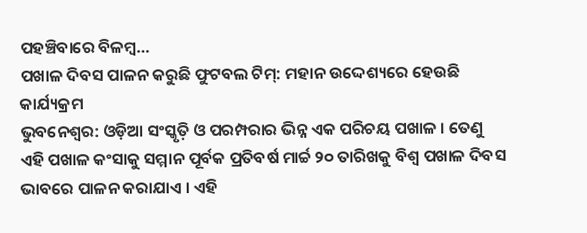ପହଞ୍ଚିବାରେ ବିଳମ୍ବ…
ପଖାଳ ଦିବସ ପାଳନ କରୁଛି ଫୁଟବଲ ଟିମ୍: ମହାନ ଉଦ୍ଦେଶ୍ୟରେ ହେଉଛି କାର୍ଯ୍ୟକ୍ରମ
ଭୁବନେଶ୍ୱର: ଓଡ଼ିଆ ସଂସ୍କୃତ଼ି ଓ ପରମ୍ପରାର ଭିନ୍ନ ଏକ ପରିଚୟ ପଖାଳ । ତେଣୁ ଏହି ପଖାଳ କଂସାକୁ ସମ୍ମାନ ପୂର୍ବକ ପ୍ରତିବର୍ଷ ମାର୍ଚ୍ଚ ୨୦ ତାରିଖକୁ ବିଶ୍ୱ ପଖାଳ ଦିବସ ଭାବରେ ପାଳନ କରାଯାଏ । ଏହି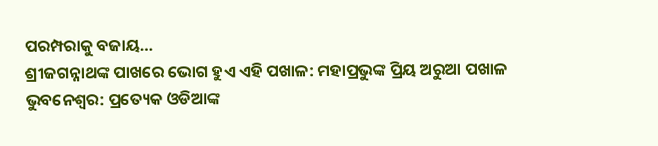ପରମ୍ପରାକୁ ବଜାୟ…
ଶ୍ରୀଜଗନ୍ନାଥଙ୍କ ପାଖରେ ଭୋଗ ହୁଏ ଏହି ପଖାଳ: ମହାପ୍ରଭୁଙ୍କ ପ୍ରିୟ ଅରୁଆ ପଖାଳ
ଭୁବନେଶ୍ୱର: ପ୍ରତ୍ୟେକ ଓଡିଆଙ୍କ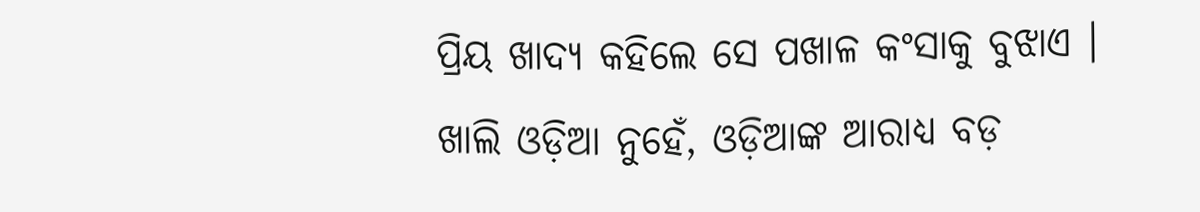ପ୍ରିୟ ଖାଦ୍ୟ କହିଲେ ସେ ପଖାଳ କଂସାକୁ ବୁଝାଏ । ଖାଲି ଓଡ଼ିଆ ନୁହେଁ, ଓଡ଼ିଆଙ୍କ ଆରାଧ୍ୟ ବଡ଼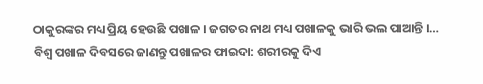ଠାକୁରଙ୍କର ମଧ୍ୟ ପ୍ରିୟ ହେଉଛି ପଖାଳ । ଜଗତର ନାଥ ମଧ୍ୟ ପଖାଳକୁ ଭାରି ଭଲ ପାଆନ୍ତି ।…
ବିଶ୍ୱ ପଖାଳ ଦିବସରେ ଜାଣନ୍ତୁ ପଖାଳର ଫାଇଦା: ଶରୀରକୁ ଦିଏ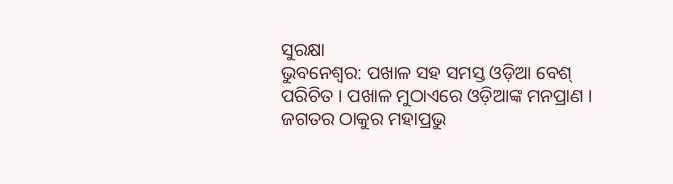ସୁରକ୍ଷା
ଭୁବନେଶ୍ୱର: ପଖାଳ ସହ ସମସ୍ତ ଓଡ଼ିଆ ବେଶ୍ ପରିଚିତ । ପଖାଳ ମୁଠାଏରେ ଓଡ଼ିଆଙ୍କ ମନପ୍ରାଣ । ଜଗତର ଠାକୁର ମହାପ୍ରଭୁ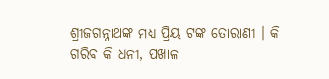ଶ୍ରୀଜଗନ୍ନାଥଙ୍କ ମଧ୍ୟ ପ୍ରିୟ ଟଙ୍କ ତୋରାଣୀ । କି ଗରିବ କି ଧନୀ, ପଖାଳ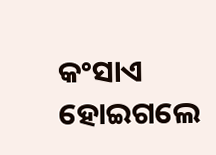କଂସାଏ ହୋଇଗଲେ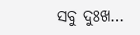ସବୁ ଦୁଃଖ…